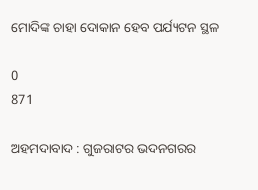ମୋଦିଙ୍କ ଚାହା ଦୋକାନ ହେବ ପର୍ଯ୍ୟଟନ ସ୍ଥଳ

0
871

ଅହମଦାବାଦ : ଗୁଜରାଟର ଭଦନଗରର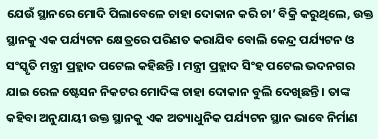ଯେଉଁ ସ୍ଥାନରେ ମୋଦି ପିଲାବେଳେ ଚାହା ଦୋକାନ କରି ଚା’ ବିକ୍ରି କରୁଥିଲେ, ଉକ୍ତ ସ୍ଥାନକୁ ଏକ ପର୍ଯ୍ୟଟନ କ୍ଷେତ୍ରରେ ପରିଣତ କରାଯିବ ବୋଲି କେନ୍ଦ୍ର ପର୍ଯ୍ୟଟନ ଓ ସଂସ୍କୃତି ମନ୍ତ୍ରୀ ପ୍ରହ୍ଲାଦ ପଟେଲ କହିଛନ୍ତି । ମନ୍ତ୍ରୀ ପ୍ରହ୍ଲାଦ ସିଂହ ପଟେଲ ଭଦନଗର ଯାଇ ରେଳ ଷ୍ଟେସନ ନିକଟର ମୋଦିଙ୍କ ଚାହା ଦୋକାନ ବୁଲି ଦେଖିଛନ୍ତି । ତାଙ୍କ କହିବା ଅନୁଯାୟୀ ଉକ୍ତ ସ୍ଥାନକୁ ଏକ ଅତ୍ୟାଧୁନିକ ପର୍ଯ୍ୟଟନ ସ୍ଥାନ ଭାବେ ନିର୍ମାଣ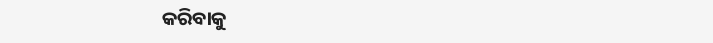କରିବାକୁ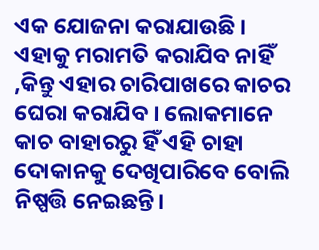ଏକ ଯୋଜନା କରାଯାଉଛି । ଏହାକୁ ମରାମତି କରାଯିବ ନାହିଁ ,କିନ୍ତୁ ଏହାର ଚାରିପାଖରେ କାଚର ଘେରା କରାଯିବ । ଲୋକମାନେ କାଚ ବାହାରରୁ ହିଁ ଏହି ଚାହା ଦୋକାନକୁ ଦେଖିପାରିବେ ବୋଲି ନିଷ୍ପତ୍ତି ନେଇଛନ୍ତି।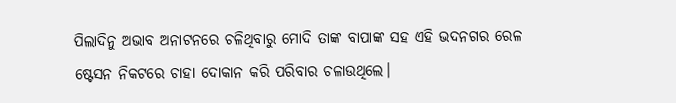ପିଲାଦିନୁ ଅଭାବ ଅନାଟନରେ ଚଳିଥିବାରୁ ମୋଦି ତାଙ୍କ ବାପାଙ୍କ ସହ ଏହି ଭଦନଗର ରେଳ ଷ୍ଟେସନ ନିକଟରେ ଚାହା ଦୋକାନ କରି ପରିବାର ଚଳାଉଥିଲେ।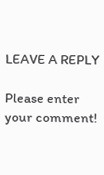LEAVE A REPLY

Please enter your comment!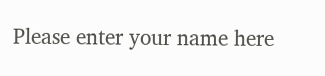Please enter your name here